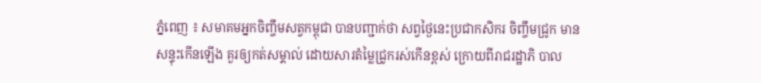ភ្នំពេញ ៖ សមាគមអ្នកចិញ្ចឹមសត្វកម្ពុជា បានបញ្ជាក់ថា សព្វថ្ងៃនេះប្រជាកសិករ ចិញ្ចឹមជ្រូក មានសន្ទុះកើនឡើង គួរឲ្យកត់សម្គាល់ ដោយសារតំម្លៃជ្រូករស់កើនខ្ពស់ ក្រោយពីរាជរដ្ឋាភិ បាល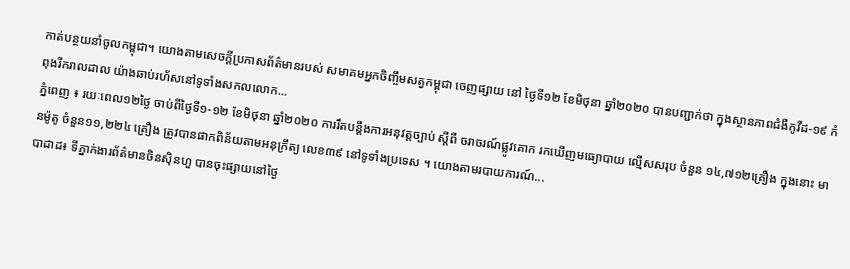កាត់បន្ថយនាំចូលកម្ពុជា។ យោងតាមសេចក្ដីប្រកាសព័ត៌មានរបស់ សមាគមអ្នកចិញ្ចឹមសត្វកម្ពុជា ចេញផ្សាយ នៅ ថ្ងៃទី១២ ខែមិថុនា ឆ្នាំ២០២០ បានបញ្ជាក់ថា ក្នុងស្ថានភាពជំងឺកូវីដ-១៩ កំពុងរីករាលដាល យ៉ាងឆាប់រហ័សនៅទូទាំងសកលលោក...
ភ្នំពេញ ៖ រយៈពេល១២ថ្ងៃ ចាប់ពីថ្ងៃទី១-១២ ខែមិថុនា ឆ្នាំ២០២០ ការរឹតបន្ដឹងការអនុវត្តច្បាប់ ស្ដីពី ចរាចរណ៍ផ្លូវគោក រកឃើញមធ្យោបាយ ល្មើសសរុប ចំនួន ១៤,៧១២គ្រឿង ក្នុងនោះ មានម៉ូតូ ចំនួន១១,២២៤ គ្រឿង ត្រូវបានផាកពិន័យតាមអនុក្រឹត្យ លេខ៣៩ នៅទូទាំងប្រទេស ។ យោងតាមរបាយការណ៍...
បាដាដ៖ ទីភ្នាក់ងារព័ត៌មានចិនស៊ិនហួ បានចុះផ្សាយនៅថ្ងៃ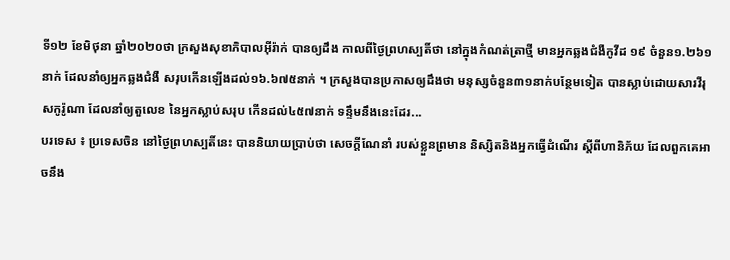ទី១២ ខែមិថុនា ឆ្នាំ២០២០ថា ក្រសួងសុខាភិបាលអ៊ីរ៉ាក់ បានឲ្យដឹង កាលពីថ្ងៃព្រហស្បតិ៍ថា នៅក្នុងកំណត់ត្រាថ្មី មានអ្នកឆ្លងជំងឺកូវីដ ១៩ ចំនួន១.២៦១នាក់ ដែលនាំឲ្យអ្នកឆ្លងជំងឺ សរុបកើនឡើងដល់១៦.៦៧៥នាក់ ។ ក្រសួងបានប្រកាសឲ្យដឹងថា មនុស្សចំនួន៣១នាក់បន្ថែមទៀត បានស្លាប់ដោយសារវីរុសកូរ៉ូណា ដែលនាំឲ្យតួលេខ នៃអ្នកស្លាប់សរុប កើនដល់៤៥៧នាក់ ទន្ទឹមនឹងនេះដែរ...
បរទេស ៖ ប្រទេសចិន នៅថ្ងៃព្រហស្បតិ៍នេះ បាននិយាយប្រាប់ថា សេចក្តីណែនាំ របស់ខ្លួនព្រមាន និស្សិតនិងអ្នកធ្វើដំណើរ ស្តីពីហានិភ័យ ដែលពួកគេអាចនឹង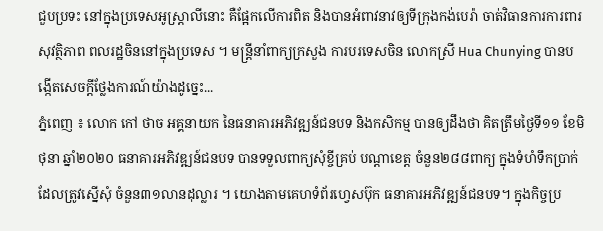ជួបប្រទះ នៅក្នុងប្រទេសអូស្ត្រាលីនោះ គឺផ្អែកលើការពិត និងបានអំពាវនាវឲ្យទីក្រុងកង់បេរ៉ា ចាត់វិធានការការពារសុវត្ថិភាព ពលរដ្ឋចិននៅក្នុងប្រទេស ។ មន្ត្រីនាំពាក្យក្រសួង ការបរទេសចិន លោកស្រី Hua Chunying បានបង្កើតសេចក្តីថ្លែងការណ៍យ៉ាងដូច្នេះ...
ភ្នំពេញ ៖ លោក កៅ ថាច អគ្គនាយក នៃធនាគារអភិវឌ្ឍន៍ជនបទ និងកសិកម្ម បានឲ្យដឹងថា គិតត្រឹមថ្ងៃទី១១ ខែមិថុនា ឆ្នាំ២០២០ ធនាគារអភិវឌ្ឍន៍ជនបទ បានទទួលពាក្យសុំខ្ចីគ្រប់ បណ្តាខេត្ត ចំនួន២៨៨ពាក្យ ក្នុងទំហំទឹកប្រាក់ដែលត្រូវស្នើសុំ ចំនួន៣១លានដុល្លារ ។ យោងតាមគេហទំព័រហ្វេសប៊ុក ធនាគារអភិវឌ្ឍន៍ជនបទ។ ក្នុងកិច្ចប្រ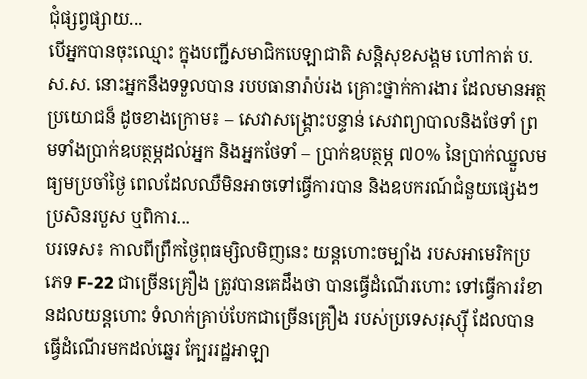ជុំផ្សព្វផ្សាយ...
បើអ្នកបានចុះឈ្មោះ ក្នុងបញ្ជីសមាជិកបេឡាជាតិ សន្តិសុខសង្គម ហៅកាត់ ប.ស.ស. នោះអ្នកនឹងទទួលបាន របបធានារ៉ាប់រង គ្រោះថ្នាក់ការងារ ដែលមានអត្ថប្រយោជន៏ ដូចខាងក្រោម៖ – សេវាសង្គ្រោះបន្ទាន់ សេវាព្យាបាលនិងថែទាំ ព្រមទាំងប្រាក់ឧបត្ថម្ភដល់អ្នក និងអ្នកថែទាំ – ប្រាក់ឧបត្ថម្ភ ៧០% នៃប្រាក់ឈ្នួលមធ្យមប្រចាំថ្ងៃ ពេលដែលឈឺមិនអាចទៅធ្វើការបាន និងឧបករណ៍ជំនួយផ្សេងៗប្រសិនរបួស ឬពិការ...
បរទេស៖ កាលពីព្រឹកថ្ងៃពុធម្សិលមិញនេះ យន្តហោះចម្បាំង របសអាមេរិកប្រភេទ F-22 ជាច្រើនគ្រឿង ត្រូវបានគេដឹងថា បានធ្វើដំណើរហោះ ទៅធ្វើការរំខានដលយន្តហោះ ទំលាក់គ្រាប់បែកជាច្រើនគ្រឿង របស់ប្រទេសរុស្ស៊ី ដែលបានធ្វើដំណើរមកដល់ឆ្នេរ ក្បែររដ្ឋអាឡា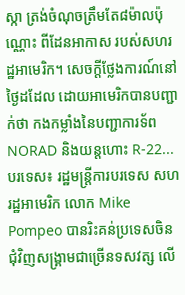ស្កា ត្រង់ចំណុចត្រឹមតែ៨ម៉ាលប៉ុណ្ណោះ ពីដែនអាកាស របស់សហរដ្ឋអាមេរិក។ សេចក្តីថ្លែងការណ៍នៅថ្ងៃដដែល ដោយអាមេរិកបានបញ្ជាក់ថា កងកម្លាំងនៃបញ្ជាការទ័ព NORAD និងយន្តហោះ R-22...
បរទេស៖ រដ្ឋមន្ត្រីការបរទេស សហរដ្ឋអាមេរិក លោក Mike Pompeo បានរិះគន់ប្រទេសចិន ជុំវិញសង្គ្រាមជាច្រើនទសវត្ស លើ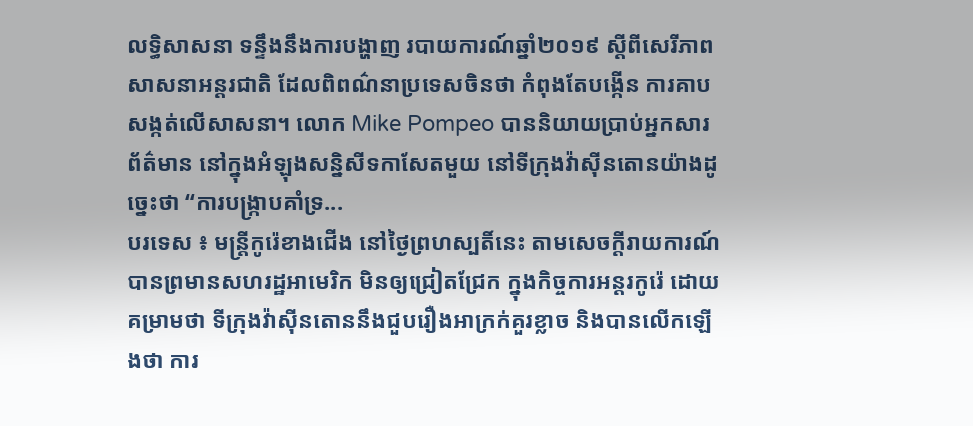លទ្ធិសាសនា ទន្ទឹងនឹងការបង្ហាញ របាយការណ៍ឆ្នាំ២០១៩ ស្តីពីសេរីភាពសាសនាអន្តរជាតិ ដែលពិពណ៌នាប្រទេសចិនថា កំពុងតែបង្កើន ការគាបសង្កត់លើសាសនា។ លោក Mike Pompeo បាននិយាយប្រាប់អ្នកសារព័ត៌មាន នៅក្នុងអំឡុងសន្និសីទកាសែតមួយ នៅទីក្រុងវ៉ាស៊ីនតោនយ៉ាងដូច្នេះថា “ការបង្ក្រាបគាំទ្រ...
បរទេស ៖ មន្ត្រីកូរ៉េខាងជើង នៅថ្ងៃព្រហស្បតិ៍នេះ តាមសេចក្តីរាយការណ៍ បានព្រមានសហរដ្ឋអាមេរិក មិនឲ្យជ្រៀតជ្រែក ក្នុងកិច្ចការអន្តរកូរ៉េ ដោយគម្រាមថា ទីក្រុងវ៉ាស៊ីនតោននឹងជួបរឿងអាក្រក់គួរខ្លាច និងបានលើកឡើងថា ការ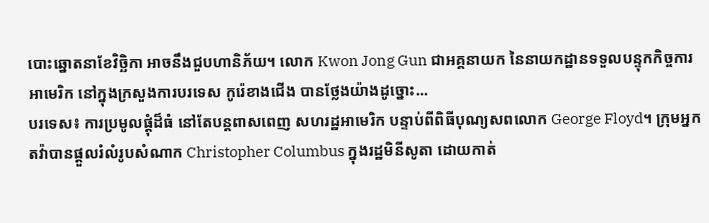បោះឆ្នោតនាខែវិច្ឆិកា អាចនឹងជួបហានិភ័យ។ លោក Kwon Jong Gun ជាអគ្គនាយក នៃនាយកដ្ឋានទទួលបន្ទុកកិច្ចការអាមេរិក នៅក្នុងក្រសួងការបរទេស កូរ៉េខាងជើង បានថ្លែងយ៉ាងដូច្នោះ...
បរទេស៖ ការប្រមូលផ្តុំដ៏ធំ នៅតែបន្តពាសពេញ សហរដ្ឋអាមេរិក បន្ទាប់ពីពិធីបុណ្យសពលោក George Floyd។ ក្រុមអ្នកតវ៉ាបានផ្តួលរំលំរូបសំណាក Christopher Columbus ក្នុងរដ្ឋមិនីសូតា ដោយកាត់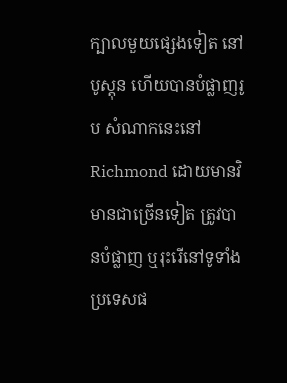ក្បាលមួយផ្សេងទៀត នៅបូស្តុន ហើយបានបំផ្លាញរូប សំណាកនេះនៅ Richmond ដោយមានវិមានជាច្រើនទៀត ត្រូវបានបំផ្លាញ ឬរុះរើនៅទូទាំងប្រទេសផ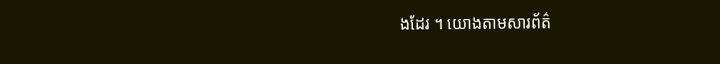ងដែរ ។ យោងតាមសារព័ត៌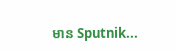មាន Sputnik...